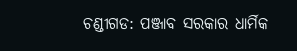ଚଣ୍ଡୀଗଡ: ପଞ୍ଜାବ ସରକାର ଧାର୍ମିକ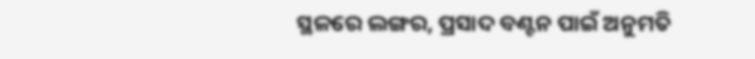ସ୍ଥଳରେ ଲଙ୍ଗର, ପ୍ରସାଦ ବଣ୍ଟନ ପାଇଁ ଅନୁମତି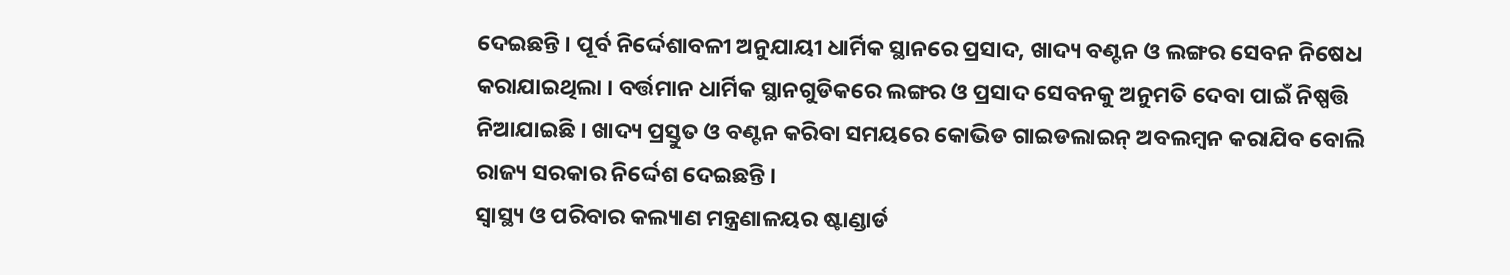ଦେଇଛନ୍ତି । ପୂର୍ବ ନିର୍ଦ୍ଦେଶାବଳୀ ଅନୁଯାୟୀ ଧାର୍ମିକ ସ୍ଥାନରେ ପ୍ରସାଦ, ଖାଦ୍ୟ ବଣ୍ଟନ ଓ ଲଙ୍ଗର ସେବନ ନିଷେଧ କରାଯାଇଥିଲା । ବର୍ତ୍ତମାନ ଧାର୍ମିକ ସ୍ଥାନଗୁଡିକରେ ଲଙ୍ଗର ଓ ପ୍ରସାଦ ସେବନକୁ ଅନୁମତି ଦେବା ପାଇଁ ନିଷ୍ପତ୍ତି ନିଆଯାଇଛି । ଖାଦ୍ୟ ପ୍ରସ୍ତୁତ ଓ ବଣ୍ଟନ କରିବା ସମୟରେ କୋଭିଡ ଗାଇଡଲାଇନ୍ ଅବଲମ୍ବନ କରାଯିବ ବୋଲି ରାଜ୍ୟ ସରକାର ନିର୍ଦ୍ଦେଶ ଦେଇଛନ୍ତି ।
ସ୍ବାସ୍ଥ୍ୟ ଓ ପରିବାର କଲ୍ୟାଣ ମନ୍ତ୍ରଣାଳୟର ଷ୍ଟାଣ୍ଡାର୍ଡ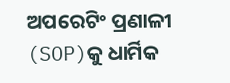ଅପରେଟିଂ ପ୍ରଣାଳୀ (SOP)କୁ ଧାର୍ମିକ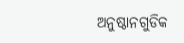ଅନୁଷ୍ଠାନଗୁଡିକ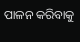ପାଳନ କରିବାକୁ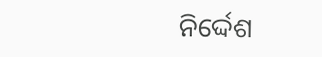ନିର୍ଦ୍ଦେଶ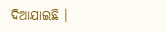ଦିଆଯାଇଛି ।